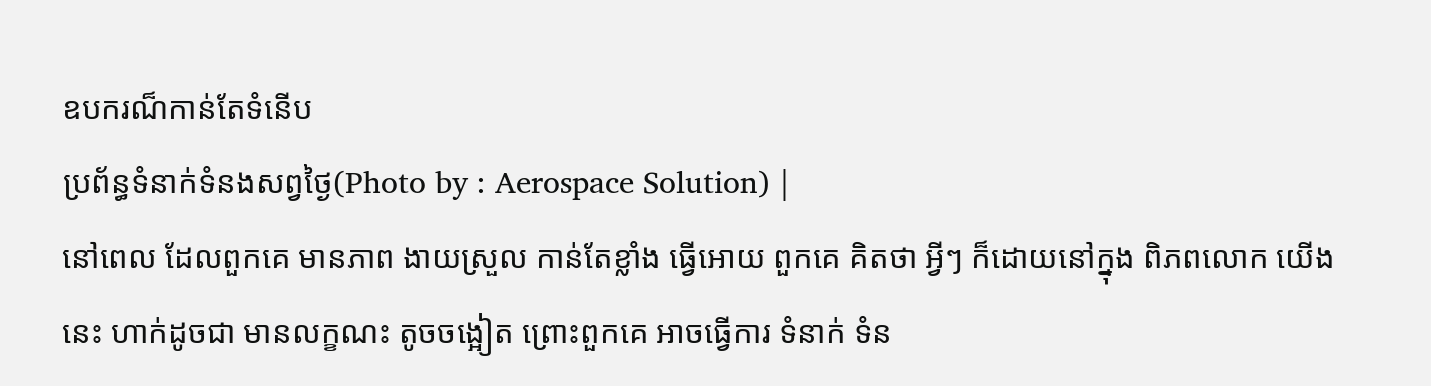ឧបករណ៏កាន់តែទំនើប
ប្រព័ន្ធទំនាក់ទំនងសព្វថ្ងៃ(Photo by : Aerospace Solution) |
នៅពេល ដែលពួកគេ មានភាព ងាយស្រួល កាន់តែខ្លាំង ធ្វើអោយ ពួកគេ គិតថា អ្វីៗ ក៏ដោយនៅក្នុង ពិភពលោក យើងនេះ ហាក់ដូចជា មានលក្ខណះ តូចចង្អៀត ព្រោះពួកគេ អាចធ្វើការ ទំនាក់ ទំន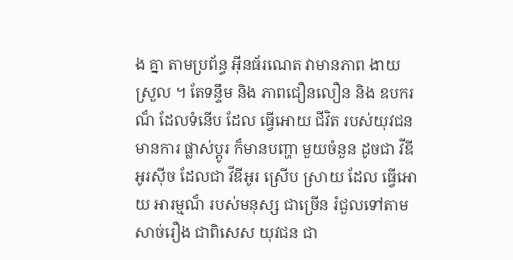ង គ្នា តាមប្រព័ន្ធ អ៊ីនធ័រណេត វាមានភាព ងាយស្រួល ។ តែទន្ទឹម និង ភាពជឿនលឿន និង ឧបករណ៏ ដែលទំនើប ដែល ធ្វើអោយ ជីវិត របស់យុវជន មានការ ផ្លាស់ប្ដូរ ក៏មានបញ្ហា មួយចំនួន ដូចជា វីឌីអូរស៊ីច ដែលជា វីឌីអូរ ស្រើប ស្រាយ ដែល ធ្វើអោយ អារម្មណ៏ របស់មនុស្ស ជាច្រើន រំជួលទៅតាម សាច់រឿង ជាពិសេស យុវជន ជា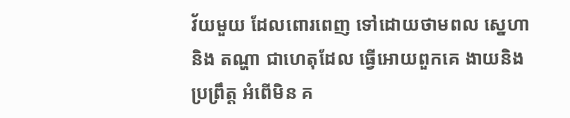វ័យមួយ ដែលពោរពេញ ទៅដោយថាមពល ស្នេហា និង តណ្ហា ជាហេតុដែល ធ្វើអោយពួកគេ ងាយនិង ប្រព្រឹត្ដ អំពើមិន គ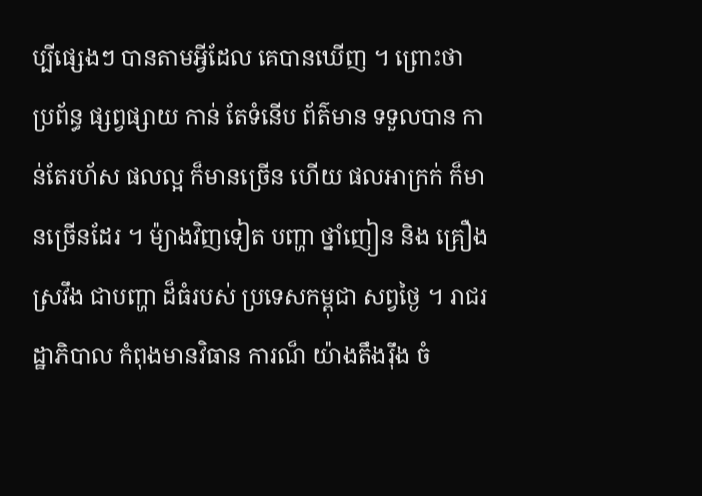ប្បីផ្សេងៗ បានតាមអ្វីដែល គេបានឃើញ ។ ព្រោះថា ប្រព័ន្ធ ផ្សព្វផ្សាយ កាន់ តែទំនើប ព័ត៌មាន ទទួលបាន កាន់តែរហ័ស ផលល្អ ក៏មានច្រើន ហើយ ផលអាក្រក់ ក៏មានច្រើនដែរ ។ ម៉្យាងវិញទៀត បញ្ហា ថ្នាំញៀន និង គ្រឿង ស្រវឹង ជាបញ្ហា ដ៏ធំរបស់ ប្រទេសកម្ពុជា សព្វថ្ងៃ ។ រាជរដ្ឋាភិបាល កំពុងមានវិធាន ការណ៏ យ៉ាងតឹងរ៉ឹង ចំ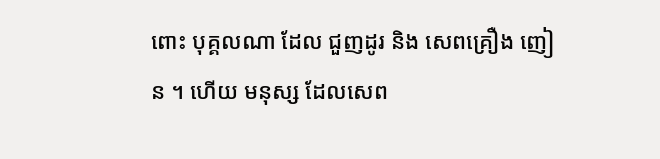ពោះ បុគ្គលណា ដែល ជួញដូរ និង សេពគ្រឿង ញៀន ។ ហើយ មនុស្ស ដែលសេព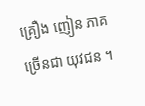គ្រឿង ញៀន ភាគច្រើនជា យុវជន ។